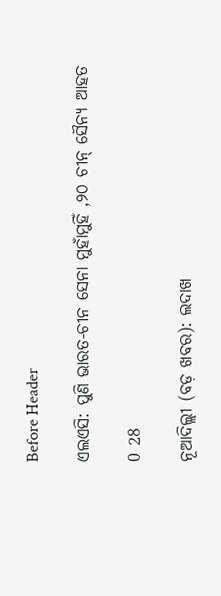Before Header

ଏଲଏସି: ପୁଣି ଭାରତ-ଚୀନ ସେନା ମୁହାଁମୁହିଁ ,୨୦ ଚୀନ୍ ସୈନ୍ୟ ଆହତ

0 28

ନୂଆଦିଲ୍ଲୀ (ବଡ଼ ଖବର): ଲଦାଖ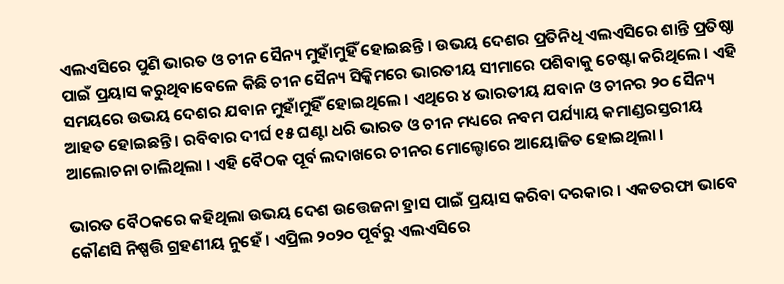ଏଲଏସିରେ ପୁଣି ଭାରତ ଓ ଚୀନ ସୈନ୍ୟ ମୁହାଁମୁହିଁ ହୋଇଛନ୍ତି । ଉଭୟ ଦେଶର ପ୍ରତିନିଧି ଏଲଏସିରେ ଶାନ୍ତି ପ୍ରତିଷ୍ଠା ପାଇଁ ପ୍ରୟାସ କରୁଥିବାବେଳେ କିଛି ଚୀନ ସୈନ୍ୟ ସିକ୍କିମରେ ଭାରତୀୟ ସୀମାରେ ପଶିବାକୁ ଚେଷ୍ଟା କରିଥିଲେ । ଏହି ସମୟରେ ଉଭୟ ଦେଶର ଯବାନ ମୁହାଁମୁହିଁ ହୋଇଥିଲେ । ଏଥିରେ ୪ ଭାରତୀୟ ଯବାନ ଓ ଚୀନର ୨୦ ସୈନ୍ୟ ଆହତ ହୋଇଛନ୍ତି । ରବିବାର ଦୀର୍ଘ ୧୫ ଘଣ୍ଟା ଧରି ଭାରତ ଓ ଚୀନ ମଧ୍ୟରେ ନବମ ପର୍ଯ୍ୟାୟ କମାଣ୍ଡରସ୍ତରୀୟ ଆଲୋଚନା ଚାଲିଥିଲା । ଏହି ବୈଠକ ପୂର୍ବ ଲଦାଖରେ ଚୀନର ମୋଲ୍ଡୋରେ ଆୟୋଜିତ ହୋଇଥିଲା ।

ଭାରତ ବୈଠକରେ କହିଥିଲା ଉଭୟ ଦେଶ ଉତ୍ତେଜନା ହ୍ରାସ ପାଇଁ ପ୍ରୟାସ କରିବା ଦରକାର । ଏକତରଫା ଭାବେ କୌଣସି ନିଷ୍ପତ୍ତି ଗ୍ରହଣୀୟ ନୁହେଁ । ଏପ୍ରିଲ ୨୦୨୦ ପୂର୍ବରୁ ଏଲଏସିରେ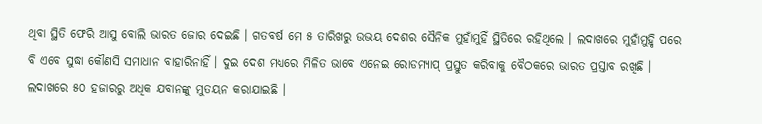ଥିବା ସ୍ଥିତି ଫେରି ଆସୁ ବୋଲି ଭାରତ ଜୋର ଦେଇଛି । ଗତବର୍ଷ ମେ ୫ ତାରିଖରୁ ଉଭୟ ଦେଶର ସୈନିକ ମୁହାଁମୁହିଁ ସ୍ଥିତିରେ ରହିଥିଲେ । ଲଦାଖରେ ମୁହାଁମୁହିୃ ପରେ ବି ଏବେ ସୁଦ୍ଧା କୌଣସି ସମାଧାନ ବାହାରିନାହିଁ । ଦୁଇ ଦେଶ ମଧ୍ୟରେ ମିଳିତ ଭାବେ ଏନେଇ ରୋଡମ୍ୟାପ୍ ପ୍ରସ୍ତୁତ କରିବାକୁ ବୈଠକରେ ଭାରତ ପ୍ରସ୍ତାବ ରଖିଛି । ଲଦାଖରେ ୫୦ ହଜାରରୁ ଅଧିକ ଯବାନଙ୍କୁ ମୁତୟନ କରାଯାଇଛି ।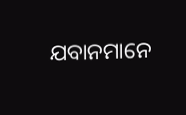ଯବାନମାନେ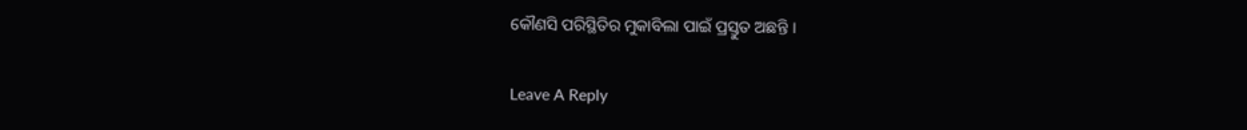କୌଣସି ପରିସ୍ଥିତିର ମୁକାବିଲା ପାଇଁ ପ୍ରସ୍ତୁତ ଅଛନ୍ତି ।

Leave A Reply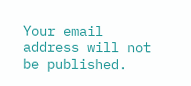Your email address will not be published.